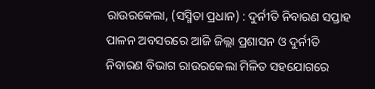ରାଉରକେଲା, (ସସ୍ମିତା ପ୍ରଧାନ) : ଦୁର୍ନୀତି ନିବାରଣ ସପ୍ତାହ ପାଳନ ଅବସରରେ ଆଜି ଜିଲ୍ଲା ପ୍ରଶାସନ ଓ ଦୁର୍ନୀତି ନିବାରଣ ବିଭାଗ ରାଉରକେଲା ମିଳିତ ସହଯୋଗରେ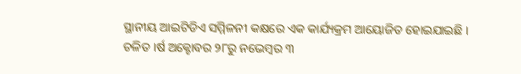ସ୍ଥାନୀୟ ଆଇଟିଡିଏ ସମ୍ମିଳନୀ କକ୍ଷରେ ଏକ କାର୍ଯ୍ୟକ୍ରମ ଆୟୋଜିତ ହୋଇଯାଇଛି । ଚଳିତ ।ର୍ଷ ଅକ୍ଟୋବର ୨୮ରୁ ନଭେମ୍ବର ୩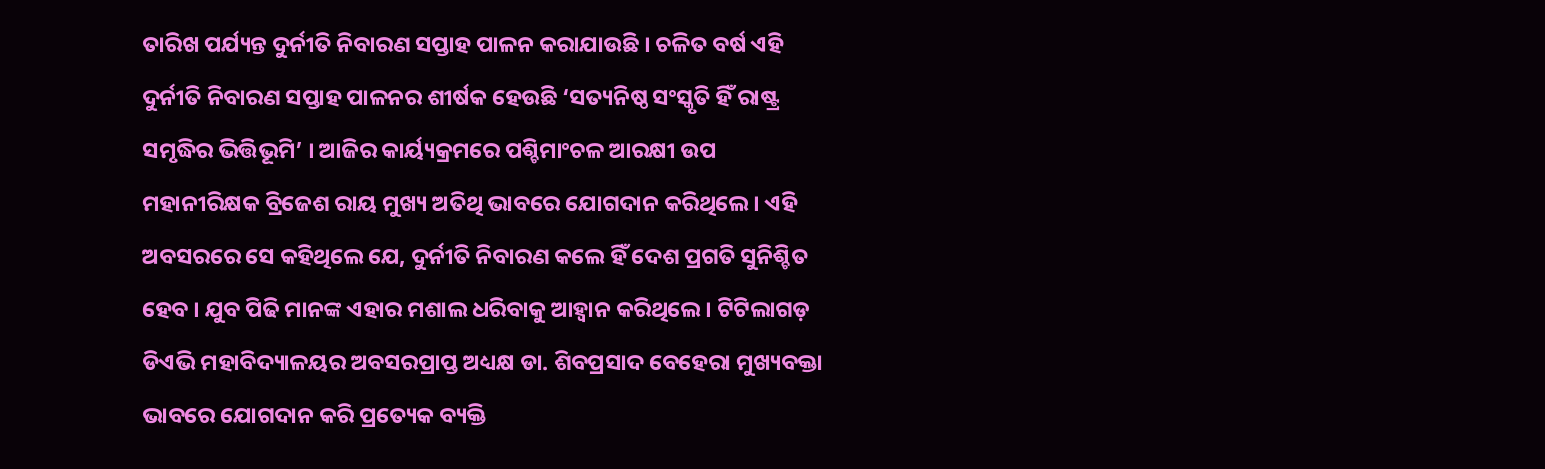ତାରିଖ ପର୍ଯ୍ୟନ୍ତ ଦୁର୍ନୀତି ନିବାରଣ ସପ୍ତାହ ପାଳନ କରାଯାଉଛି । ଚଳିତ ବର୍ଷ ଏହି ଦୁର୍ନୀତି ନିବାରଣ ସପ୍ତାହ ପାଳନର ଶୀର୍ଷକ ହେଉଛି ‘ସତ୍ୟନିଷ୍ଠ ସଂସ୍କୃତି ହିଁ ରାଷ୍ଟ୍ର ସମୃଦ୍ଧିର ଭିତ୍ତିଭୂମି’ । ଆଜିର କାର୍ୟ୍ୟକ୍ରମରେ ପଶ୍ଚିମାଂଚଳ ଆରକ୍ଷୀ ଉପ ମହାନୀରିକ୍ଷକ ବ୍ରିଜେଶ ରାୟ ମୁଖ୍ୟ ଅତିଥି ଭାବରେ ଯୋଗଦାନ କରିଥିଲେ । ଏହି ଅବସରରେ ସେ କହିଥିଲେ ଯେ, ଦୁର୍ନୀତି ନିବାରଣ କଲେ ହିଁ ଦେଶ ପ୍ରଗତି ସୁନିଶ୍ଚିତ ହେବ । ଯୁବ ପିଢି ମାନଙ୍କ ଏହାର ମଶାଲ ଧରିବାକୁ ଆହ୍ୱାନ କରିଥିଲେ । ଟିଟିଲାଗଡ଼ ଡିଏଭି ମହାବିଦ୍ୟାଳୟର ଅବସରପ୍ରାପ୍ତ ଅଧ୍ୟକ୍ଷ ଡା. ଶିବପ୍ରସାଦ ବେହେରା ମୁଖ୍ୟବକ୍ତା ଭାବରେ ଯୋଗଦାନ କରି ପ୍ରତ୍ୟେକ ବ୍ୟକ୍ତି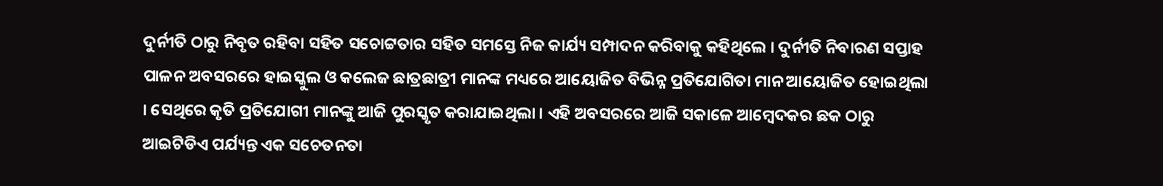ଦୁର୍ନୀତି ଠାରୁ ନିବୃତ ରହିବା ସହିତ ସଚୋଟ୍ଟତାର ସହିତ ସମସ୍ତେ ନିଜ କାର୍ଯ୍ୟ ସମ୍ପାଦନ କରିବାକୁ କହିଥିଲେ । ଦୁର୍ନୀତି ନିବାରଣ ସପ୍ତାହ ପାଳନ ଅବସରରେ ହାଇସ୍କୁଲ ଓ କଲେଜ ଛାତ୍ରଛାତ୍ରୀ ମାନଙ୍କ ମଧ୍ୟରେ ଆୟୋଜିତ ବିଭିନ୍ନ ପ୍ରତିଯୋଗିତା ମାନ ଆୟୋଜିତ ହୋଇଥିଲା । ସେଥିରେ କୃତି ପ୍ରତିଯୋଗୀ ମାନଙ୍କୁ ଆଜି ପୁରସ୍କୃତ କରାଯାଇଥିଲା । ଏହି ଅବସରରେ ଆଜି ସକାଳେ ଆମ୍ବେଦକର ଛକ ଠାରୁ ଆଇଟିଡିଏ ପର୍ଯ୍ୟନ୍ତ ଏକ ସଚେତନତା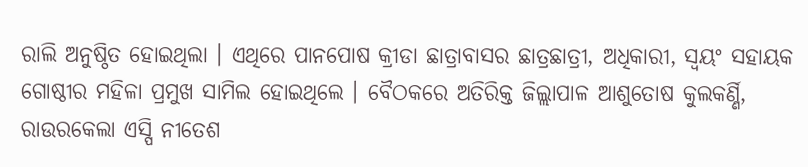ରାଲି ଅନୁଷ୍ଠିତ ହୋଇଥିଲା । ଏଥିରେ ପାନପୋଷ କ୍ରୀଡା ଛାତ୍ରାବାସର ଛାତ୍ରଛାତ୍ରୀ, ଅଧିକାରୀ, ସ୍ଵୟଂ ସହାୟକ ଗୋଷ୍ଠୀର ମହିଳା ପ୍ରମୁଖ ସାମିଲ ହୋଇଥିଲେ । ବୈଠକରେ ଅତିରିକ୍ତ ଜିଲ୍ଲାପାଳ ଆଶୁତୋଷ କୁଲକର୍ଣ୍ଣି, ରାଉରକେଲା ଏସ୍ପି ନୀତେଶ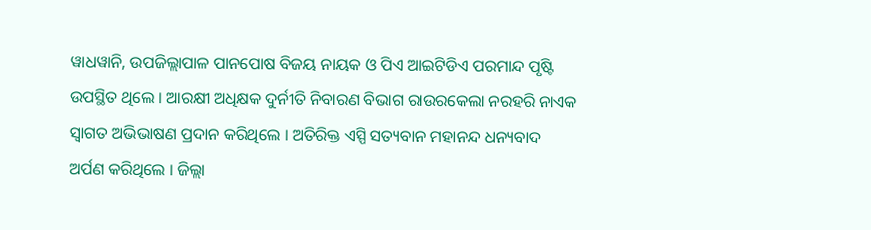ୱାଧୱାନି, ଉପଜିଲ୍ଲାପାଳ ପାନପୋଷ ବିଜୟ ନାୟକ ଓ ପିଏ ଆଇଟିଡିଏ ପରମାନ୍ଦ ପୃଷ୍ଟି ଉପସ୍ଥିତ ଥିଲେ । ଆରକ୍ଷୀ ଅଧିକ୍ଷକ ଦୁର୍ନୀତି ନିବାରଣ ବିଭାଗ ରାଉରକେଲା ନରହରି ନାଏକ ସ୍ୱାଗତ ଅଭିଭାଷଣ ପ୍ରଦାନ କରିଥିଲେ । ଅତିରିକ୍ତ ଏସ୍ପି ସତ୍ୟବାନ ମହାନନ୍ଦ ଧନ୍ୟବାଦ ଅର୍ପଣ କରିଥିଲେ । ଜିଲ୍ଲା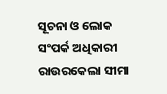ସୂଚନା ଓ ଲୋକ ସଂପର୍କ ଅଧିକାରୀ ରାଉରକେଲା ସୀମା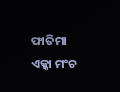ଫାତିମା ଏକ୍କା ମଂଚ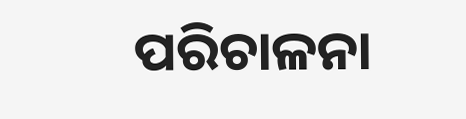ପରିଚାଳନା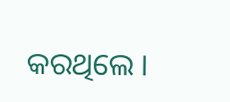କରଥିଲେ ।